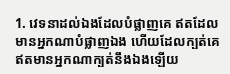1. វេទនាដល់ឯងដែលបំផ្លាញគេ ឥតដែលមានអ្នកណាបំផ្លាញឯង ហើយដែលក្បត់គេ ឥតមានអ្នកណាក្បត់នឹងឯងឡើយ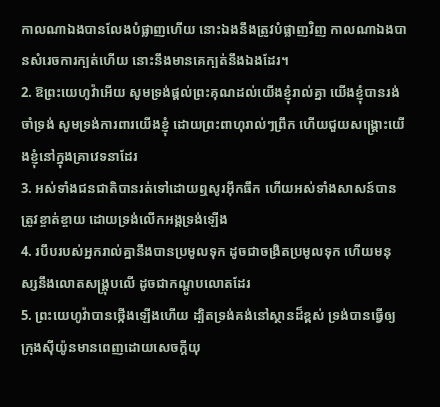កាលណាឯងបានលែងបំផ្លាញហើយ នោះឯងនឹងត្រូវបំផ្លាញវិញ កាលណាឯងបានសំរេចការក្បត់ហើយ នោះនឹងមានគេក្បត់នឹងឯងដែរ។
2. ឱព្រះយេហូវ៉ាអើយ សូមទ្រង់ផ្តល់ព្រះគុណដល់យើងខ្ញុំរាល់គ្នា យើងខ្ញុំបានរង់ចាំទ្រង់ សូមទ្រង់ការពារយើងខ្ញុំ ដោយព្រះពាហុរាល់ៗព្រឹក ហើយជួយសង្គ្រោះយើងខ្ញុំនៅក្នុងគ្រាវេទនាដែរ
3. អស់ទាំងជនជាតិបានរត់ទៅដោយឮសូរអ៊ឹកធឹក ហើយអស់ទាំងសាសន៍បានត្រូវខ្ចាត់ខ្ចាយ ដោយទ្រង់លើកអង្គទ្រង់ឡើង
4. របឹបរបស់អ្នករាល់គ្នានឹងបានប្រមូលទុក ដូចជាចង្រិតប្រមូលទុក ហើយមនុស្សនឹងលោតសង្គ្រុបលើ ដូចជាកណ្តូបលោតដែរ
5. ព្រះយេហូវ៉ាបានថ្កើងឡើងហើយ ដ្បិតទ្រង់គង់នៅស្ថានដ៏ខ្ពស់ ទ្រង់បានធ្វើឲ្យក្រុងស៊ីយ៉ូនមានពេញដោយសេចក្ដីយុ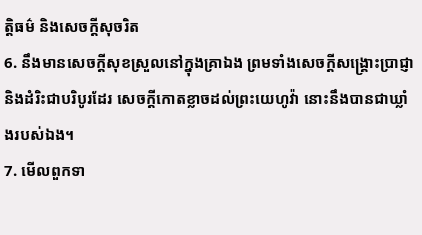ត្តិធម៌ និងសេចក្ដីសុចរិត
6. នឹងមានសេចក្ដីសុខស្រួលនៅក្នុងគ្រាឯង ព្រមទាំងសេចក្ដីសង្គ្រោះប្រាជ្ញា និងដំរិះជាបរិបូរដែរ សេចក្ដីកោតខ្លាចដល់ព្រះយេហូវ៉ា នោះនឹងបានជាឃ្លាំងរបស់ឯង។
7. មើលពួកទា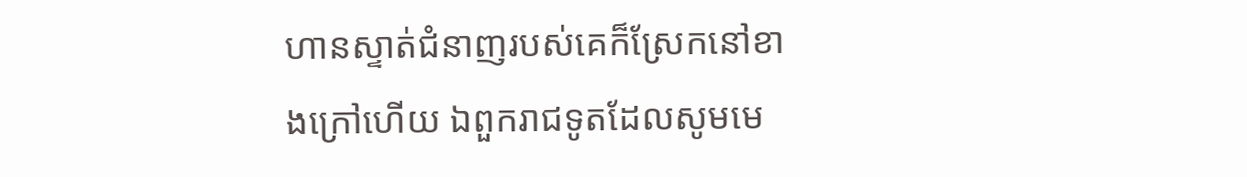ហានស្ទាត់ជំនាញរបស់គេក៏ស្រែកនៅខាងក្រៅហើយ ឯពួករាជទូតដែលសូមមេ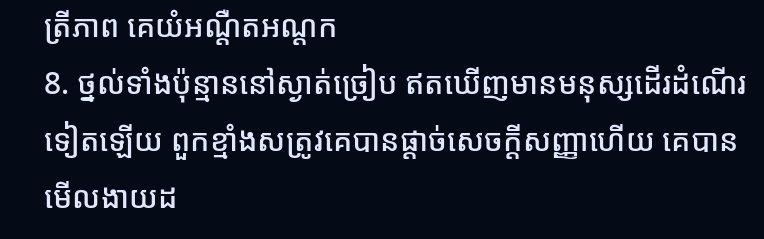ត្រីភាព គេយំអណ្តឺតអណ្តក
8. ថ្នល់ទាំងប៉ុន្មាននៅស្ងាត់ច្រៀប ឥតឃើញមានមនុស្សដើរដំណើរទៀតឡើយ ពួកខ្មាំងសត្រូវគេបានផ្តាច់សេចក្ដីសញ្ញាហើយ គេបានមើលងាយដ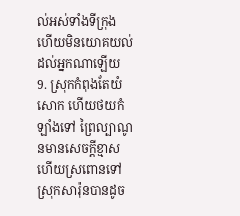ល់អស់ទាំងទីក្រុង ហើយមិនយោគយល់ដល់អ្នកណាឡើយ
9. ស្រុកកំពុងតែយំសោក ហើយថយកំឡាំងទៅ ព្រៃល្បាណូនមានសេចក្ដីខ្មាស ហើយស្រពោនទៅ ស្រុកសារ៉ុនបានដូច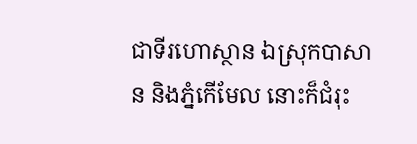ជាទីរហោស្ថាន ឯស្រុកបាសាន និងភ្នំកើមែល នោះក៏ជំរុះ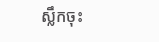ស្លឹកចុះ